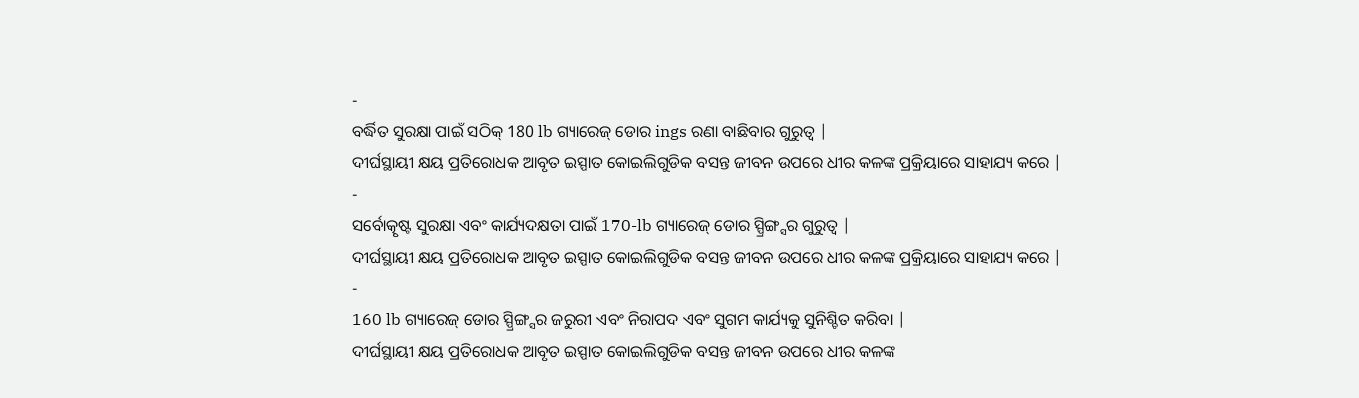-
ବର୍ଦ୍ଧିତ ସୁରକ୍ଷା ପାଇଁ ସଠିକ୍ 180 lb ଗ୍ୟାରେଜ୍ ଡୋର ings ରଣା ବାଛିବାର ଗୁରୁତ୍ୱ |
ଦୀର୍ଘସ୍ଥାୟୀ କ୍ଷୟ ପ୍ରତିରୋଧକ ଆବୃତ ଇସ୍ପାତ କୋଇଲିଗୁଡିକ ବସନ୍ତ ଜୀବନ ଉପରେ ଧୀର କଳଙ୍କ ପ୍ରକ୍ରିୟାରେ ସାହାଯ୍ୟ କରେ |
-
ସର୍ବୋତ୍କୃଷ୍ଟ ସୁରକ୍ଷା ଏବଂ କାର୍ଯ୍ୟଦକ୍ଷତା ପାଇଁ 170-lb ଗ୍ୟାରେଜ୍ ଡୋର ସ୍ପ୍ରିଙ୍ଗ୍ସର ଗୁରୁତ୍ୱ |
ଦୀର୍ଘସ୍ଥାୟୀ କ୍ଷୟ ପ୍ରତିରୋଧକ ଆବୃତ ଇସ୍ପାତ କୋଇଲିଗୁଡିକ ବସନ୍ତ ଜୀବନ ଉପରେ ଧୀର କଳଙ୍କ ପ୍ରକ୍ରିୟାରେ ସାହାଯ୍ୟ କରେ |
-
160 lb ଗ୍ୟାରେଜ୍ ଡୋର ସ୍ପ୍ରିଙ୍ଗ୍ସର ଜରୁରୀ ଏବଂ ନିରାପଦ ଏବଂ ସୁଗମ କାର୍ଯ୍ୟକୁ ସୁନିଶ୍ଚିତ କରିବା |
ଦୀର୍ଘସ୍ଥାୟୀ କ୍ଷୟ ପ୍ରତିରୋଧକ ଆବୃତ ଇସ୍ପାତ କୋଇଲିଗୁଡିକ ବସନ୍ତ ଜୀବନ ଉପରେ ଧୀର କଳଙ୍କ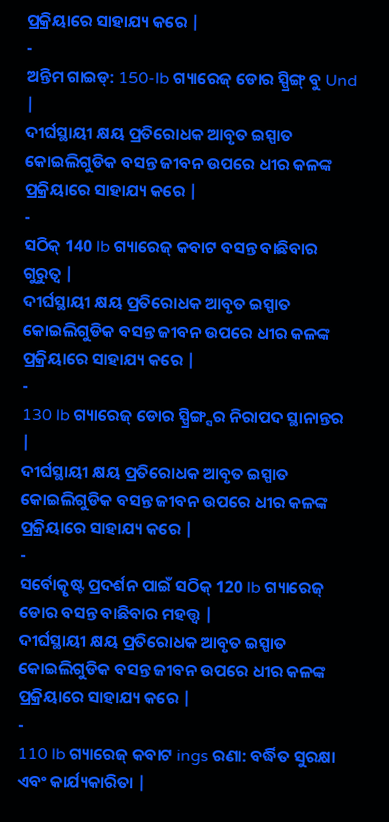ପ୍ରକ୍ରିୟାରେ ସାହାଯ୍ୟ କରେ |
-
ଅନ୍ତିମ ଗାଇଡ୍: 150-lb ଗ୍ୟାରେଜ୍ ଡୋର ସ୍ପ୍ରିଙ୍ଗ୍ ବୁ Und |
ଦୀର୍ଘସ୍ଥାୟୀ କ୍ଷୟ ପ୍ରତିରୋଧକ ଆବୃତ ଇସ୍ପାତ କୋଇଲିଗୁଡିକ ବସନ୍ତ ଜୀବନ ଉପରେ ଧୀର କଳଙ୍କ ପ୍ରକ୍ରିୟାରେ ସାହାଯ୍ୟ କରେ |
-
ସଠିକ୍ 140 lb ଗ୍ୟାରେଜ୍ କବାଟ ବସନ୍ତ ବାଛିବାର ଗୁରୁତ୍ୱ |
ଦୀର୍ଘସ୍ଥାୟୀ କ୍ଷୟ ପ୍ରତିରୋଧକ ଆବୃତ ଇସ୍ପାତ କୋଇଲିଗୁଡିକ ବସନ୍ତ ଜୀବନ ଉପରେ ଧୀର କଳଙ୍କ ପ୍ରକ୍ରିୟାରେ ସାହାଯ୍ୟ କରେ |
-
130 lb ଗ୍ୟାରେଜ୍ ଡୋର ସ୍ପ୍ରିଙ୍ଗ୍ସର ନିରାପଦ ସ୍ଥାନାନ୍ତର |
ଦୀର୍ଘସ୍ଥାୟୀ କ୍ଷୟ ପ୍ରତିରୋଧକ ଆବୃତ ଇସ୍ପାତ କୋଇଲିଗୁଡିକ ବସନ୍ତ ଜୀବନ ଉପରେ ଧୀର କଳଙ୍କ ପ୍ରକ୍ରିୟାରେ ସାହାଯ୍ୟ କରେ |
-
ସର୍ବୋତ୍କୃଷ୍ଟ ପ୍ରଦର୍ଶନ ପାଇଁ ସଠିକ୍ 120 lb ଗ୍ୟାରେଜ୍ ଡୋର ବସନ୍ତ ବାଛିବାର ମହତ୍ତ୍ୱ |
ଦୀର୍ଘସ୍ଥାୟୀ କ୍ଷୟ ପ୍ରତିରୋଧକ ଆବୃତ ଇସ୍ପାତ କୋଇଲିଗୁଡିକ ବସନ୍ତ ଜୀବନ ଉପରେ ଧୀର କଳଙ୍କ ପ୍ରକ୍ରିୟାରେ ସାହାଯ୍ୟ କରେ |
-
110 lb ଗ୍ୟାରେଜ୍ କବାଟ ings ରଣା: ବର୍ଦ୍ଧିତ ସୁରକ୍ଷା ଏବଂ କାର୍ଯ୍ୟକାରିତା |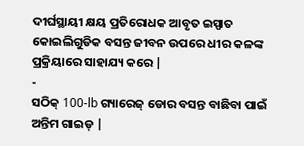ଦୀର୍ଘସ୍ଥାୟୀ କ୍ଷୟ ପ୍ରତିରୋଧକ ଆବୃତ ଇସ୍ପାତ କୋଇଲିଗୁଡିକ ବସନ୍ତ ଜୀବନ ଉପରେ ଧୀର କଳଙ୍କ ପ୍ରକ୍ରିୟାରେ ସାହାଯ୍ୟ କରେ |
-
ସଠିକ୍ 100-lb ଗ୍ୟାରେଜ୍ ଡୋର ବସନ୍ତ ବାଛିବା ପାଇଁ ଅନ୍ତିମ ଗାଇଡ୍ |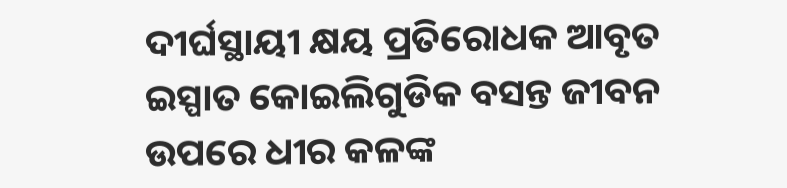ଦୀର୍ଘସ୍ଥାୟୀ କ୍ଷୟ ପ୍ରତିରୋଧକ ଆବୃତ ଇସ୍ପାତ କୋଇଲିଗୁଡିକ ବସନ୍ତ ଜୀବନ ଉପରେ ଧୀର କଳଙ୍କ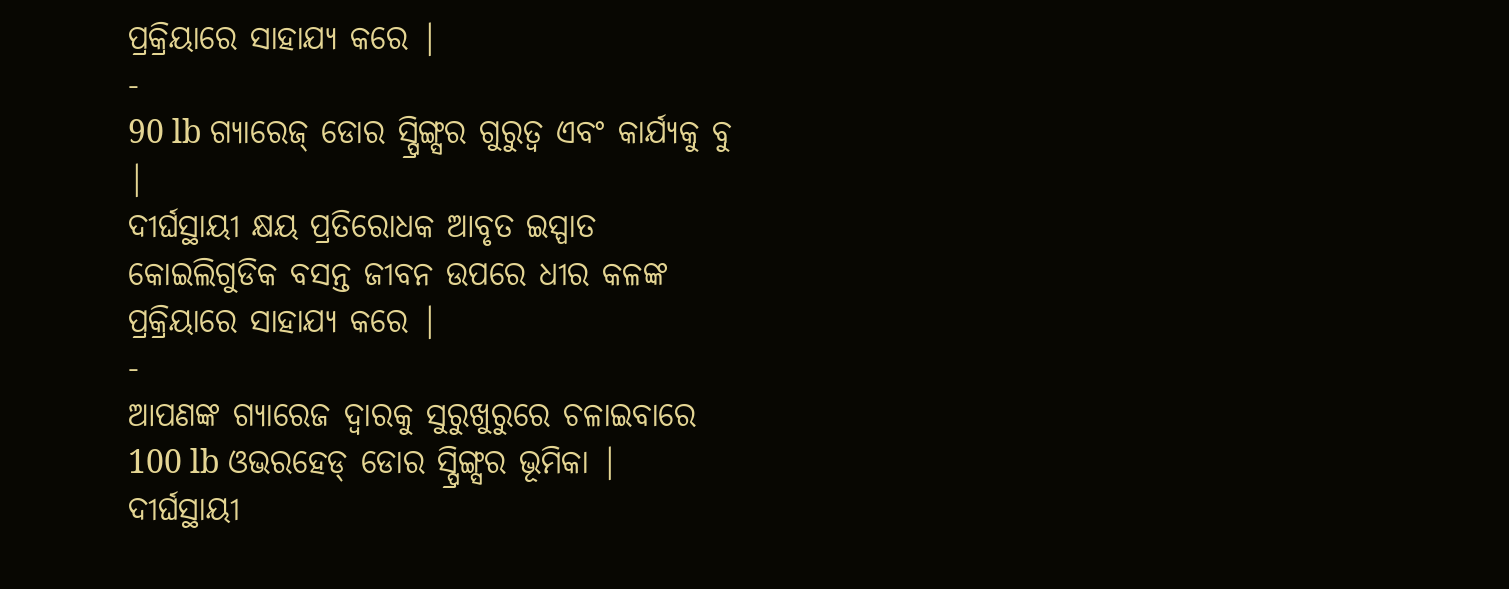ପ୍ରକ୍ରିୟାରେ ସାହାଯ୍ୟ କରେ |
-
90 lb ଗ୍ୟାରେଜ୍ ଡୋର ସ୍ପ୍ରିଙ୍ଗ୍ସର ଗୁରୁତ୍ୱ ଏବଂ କାର୍ଯ୍ୟକୁ ବୁ |
ଦୀର୍ଘସ୍ଥାୟୀ କ୍ଷୟ ପ୍ରତିରୋଧକ ଆବୃତ ଇସ୍ପାତ କୋଇଲିଗୁଡିକ ବସନ୍ତ ଜୀବନ ଉପରେ ଧୀର କଳଙ୍କ ପ୍ରକ୍ରିୟାରେ ସାହାଯ୍ୟ କରେ |
-
ଆପଣଙ୍କ ଗ୍ୟାରେଜ ଦ୍ୱାରକୁ ସୁରୁଖୁରୁରେ ଚଳାଇବାରେ 100 lb ଓଭରହେଡ୍ ଡୋର ସ୍ପ୍ରିଙ୍ଗ୍ସର ଭୂମିକା |
ଦୀର୍ଘସ୍ଥାୟୀ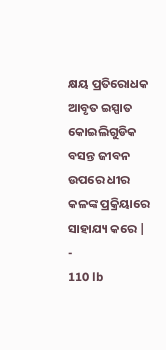କ୍ଷୟ ପ୍ରତିରୋଧକ ଆବୃତ ଇସ୍ପାତ କୋଇଲିଗୁଡିକ ବସନ୍ତ ଜୀବନ ଉପରେ ଧୀର କଳଙ୍କ ପ୍ରକ୍ରିୟାରେ ସାହାଯ୍ୟ କରେ |
-
110 lb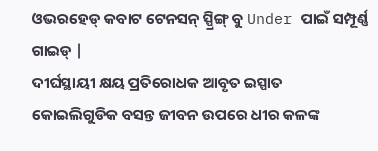ଓଭରହେଡ୍ କବାଟ ଟେନସନ୍ ସ୍ପ୍ରିଙ୍ଗ୍ ବୁ Under ପାଇଁ ସମ୍ପୂର୍ଣ୍ଣ ଗାଇଡ୍ |
ଦୀର୍ଘସ୍ଥାୟୀ କ୍ଷୟ ପ୍ରତିରୋଧକ ଆବୃତ ଇସ୍ପାତ କୋଇଲିଗୁଡିକ ବସନ୍ତ ଜୀବନ ଉପରେ ଧୀର କଳଙ୍କ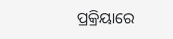ପ୍ରକ୍ରିୟାରେ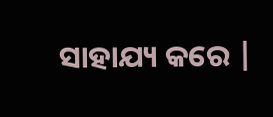ସାହାଯ୍ୟ କରେ |